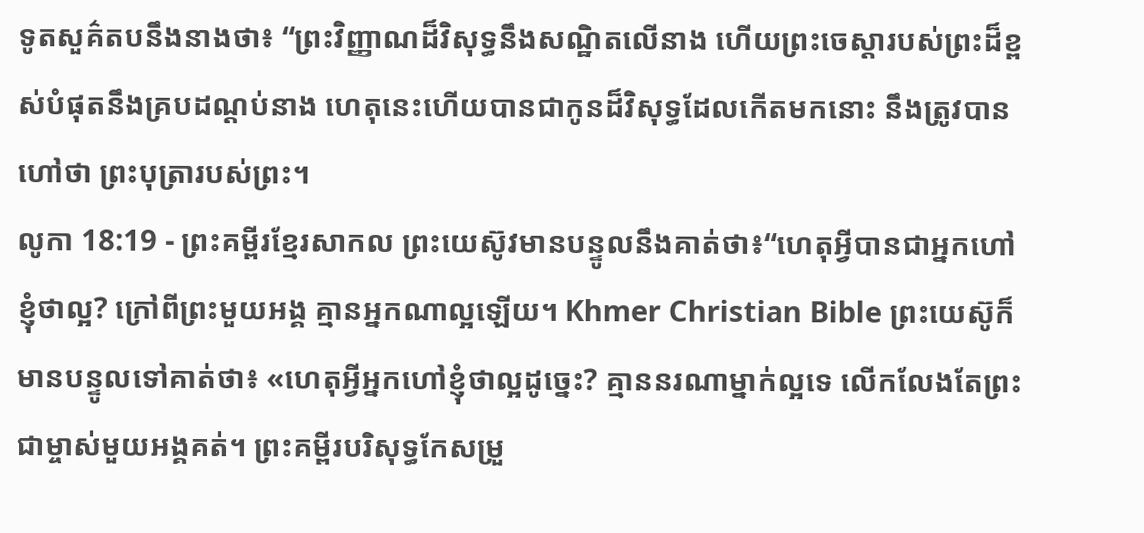ទូតសួគ៌តបនឹងនាងថា៖ “ព្រះវិញ្ញាណដ៏វិសុទ្ធនឹងសណ្ឋិតលើនាង ហើយព្រះចេស្ដារបស់ព្រះដ៏ខ្ពស់បំផុតនឹងគ្របដណ្ដប់នាង ហេតុនេះហើយបានជាកូនដ៏វិសុទ្ធដែលកើតមកនោះ នឹងត្រូវបានហៅថា ព្រះបុត្រារបស់ព្រះ។
លូកា 18:19 - ព្រះគម្ពីរខ្មែរសាកល ព្រះយេស៊ូវមានបន្ទូលនឹងគាត់ថា៖“ហេតុអ្វីបានជាអ្នកហៅខ្ញុំថាល្អ? ក្រៅពីព្រះមួយអង្គ គ្មានអ្នកណាល្អឡើយ។ Khmer Christian Bible ព្រះយេស៊ូក៏មានបន្ទូលទៅគាត់ថា៖ «ហេតុអ្វីអ្នកហៅខ្ញុំថាល្អដូច្នេះ? គ្មាននរណាម្នាក់ល្អទេ លើកលែងតែព្រះជាម្ចាស់មួយអង្គគត់។ ព្រះគម្ពីរបរិសុទ្ធកែសម្រួ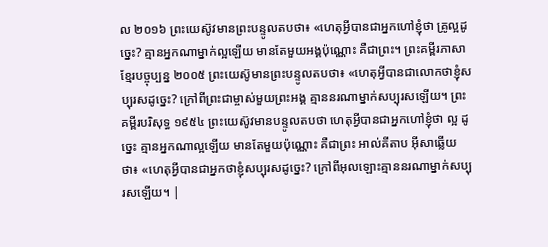ល ២០១៦ ព្រះយេស៊ូវមានព្រះបន្ទូលតបថា៖ «ហេតុអ្វីបានជាអ្នកហៅខ្ញុំថា គ្រូល្អដូច្នេះ? គ្មានអ្នកណាម្នាក់ល្អឡើយ មានតែមួយអង្គប៉ុណ្ណោះ គឺជាព្រះ។ ព្រះគម្ពីរភាសាខ្មែរបច្ចុប្បន្ន ២០០៥ ព្រះយេស៊ូមានព្រះបន្ទូលតបថា៖ «ហេតុអ្វីបានជាលោកថាខ្ញុំសប្បុរសដូច្នេះ? ក្រៅពីព្រះជាម្ចាស់មួយព្រះអង្គ គ្មាននរណាម្នាក់សប្បុរសឡើយ។ ព្រះគម្ពីរបរិសុទ្ធ ១៩៥៤ ព្រះយេស៊ូវមានបន្ទូលតបថា ហេតុអ្វីបានជាអ្នកហៅខ្ញុំថា ល្អ ដូច្នេះ គ្មានអ្នកណាល្អឡើយ មានតែមួយប៉ុណ្ណោះ គឺជាព្រះ អាល់គីតាប អ៊ីសាឆ្លើយថា៖ «ហេតុអ្វីបានជាអ្នកថាខ្ញុំសប្បុរសដូច្នេះ? ក្រៅពីអុលឡោះគ្មាននរណាម្នាក់សប្បុរសឡើយ។ |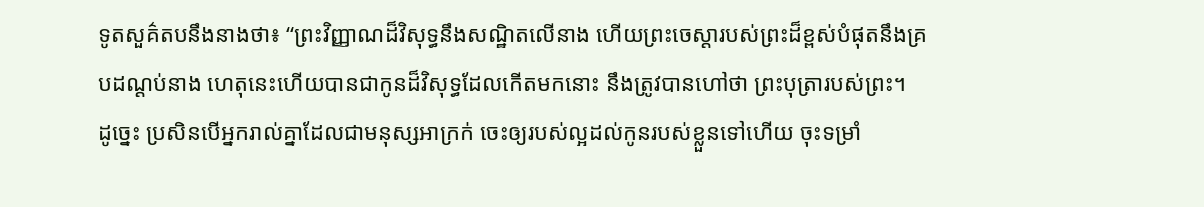ទូតសួគ៌តបនឹងនាងថា៖ “ព្រះវិញ្ញាណដ៏វិសុទ្ធនឹងសណ្ឋិតលើនាង ហើយព្រះចេស្ដារបស់ព្រះដ៏ខ្ពស់បំផុតនឹងគ្របដណ្ដប់នាង ហេតុនេះហើយបានជាកូនដ៏វិសុទ្ធដែលកើតមកនោះ នឹងត្រូវបានហៅថា ព្រះបុត្រារបស់ព្រះ។
ដូច្នេះ ប្រសិនបើអ្នករាល់គ្នាដែលជាមនុស្សអាក្រក់ ចេះឲ្យរបស់ល្អដល់កូនរបស់ខ្លួនទៅហើយ ចុះទម្រាំ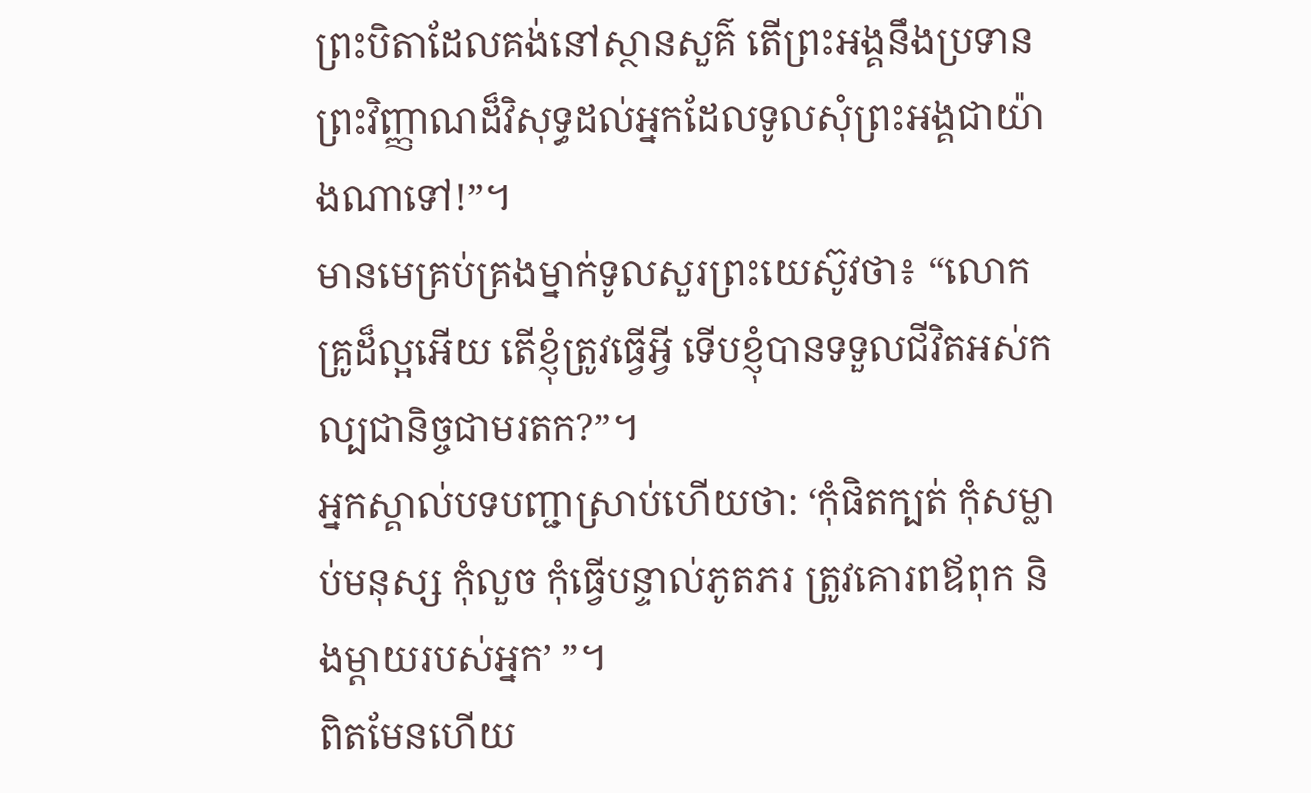ព្រះបិតាដែលគង់នៅស្ថានសួគ៌ តើព្រះអង្គនឹងប្រទានព្រះវិញ្ញាណដ៏វិសុទ្ធដល់អ្នកដែលទូលសុំព្រះអង្គជាយ៉ាងណាទៅ!”។
មានមេគ្រប់គ្រងម្នាក់ទូលសួរព្រះយេស៊ូវថា៖ “លោកគ្រូដ៏ល្អអើយ តើខ្ញុំត្រូវធ្វើអ្វី ទើបខ្ញុំបានទទួលជីវិតអស់កល្បជានិច្ចជាមរតក?”។
អ្នកស្គាល់បទបញ្ជាស្រាប់ហើយថា: ‘កុំផិតក្បត់ កុំសម្លាប់មនុស្ស កុំលួច កុំធ្វើបន្ទាល់ភូតភរ ត្រូវគោរពឪពុក និងម្ដាយរបស់អ្នក’ ”។
ពិតមែនហើយ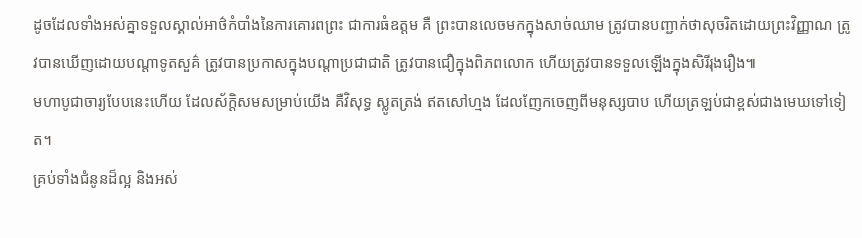ដូចដែលទាំងអស់គ្នាទទួលស្គាល់អាថ៌កំបាំងនៃការគោរពព្រះ ជាការធំឧត្ដម គឺ ព្រះបានលេចមកក្នុងសាច់ឈាម ត្រូវបានបញ្ជាក់ថាសុចរិតដោយព្រះវិញ្ញាណ ត្រូវបានឃើញដោយបណ្ដាទូតសួគ៌ ត្រូវបានប្រកាសក្នុងបណ្ដាប្រជាជាតិ ត្រូវបានជឿក្នុងពិភពលោក ហើយត្រូវបានទទួលឡើងក្នុងសិរីរុងរឿង៕
មហាបូជាចារ្យបែបនេះហើយ ដែលស័ក្ដិសមសម្រាប់យើង គឺវិសុទ្ធ ស្លូតត្រង់ ឥតសៅហ្មង ដែលញែកចេញពីមនុស្សបាប ហើយត្រឡប់ជាខ្ពស់ជាងមេឃទៅទៀត។
គ្រប់ទាំងជំនូនដ៏ល្អ និងអស់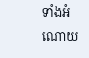ទាំងអំណោយ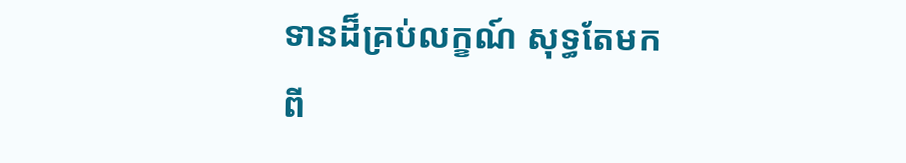ទានដ៏គ្រប់លក្ខណ៍ សុទ្ធតែមកពី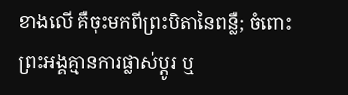ខាងលើ គឺចុះមកពីព្រះបិតានៃពន្លឺ; ចំពោះព្រះអង្គគ្មានការផ្លាស់ប្ដូរ ឬ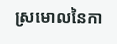ស្រមោលនៃកា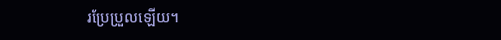រប្រែប្រួលឡើយ។